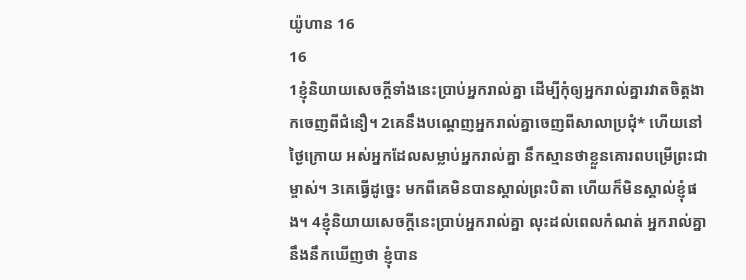យ៉ូហាន 16
16
1ខ្ញុំនិយាយសេចក្ដីទាំងនេះប្រាប់អ្នករាល់គ្នា ដើម្បីកុំឲ្យអ្នករាល់គ្នារវាតចិត្តងាកចេញពីជំនឿ។ 2គេនឹងបណ្ដេញអ្នករាល់គ្នាចេញពីសាលាប្រជុំ* ហើយនៅថ្ងៃក្រោយ អស់អ្នកដែលសម្លាប់អ្នករាល់គ្នា នឹកស្មានថាខ្លួនគោរពបម្រើព្រះជាម្ចាស់។ 3គេធ្វើដូច្នេះ មកពីគេមិនបានស្គាល់ព្រះបិតា ហើយក៏មិនស្គាល់ខ្ញុំផង។ 4ខ្ញុំនិយាយសេចក្ដីនេះប្រាប់អ្នករាល់គ្នា លុះដល់ពេលកំណត់ អ្នករាល់គ្នានឹងនឹកឃើញថា ខ្ញុំបាន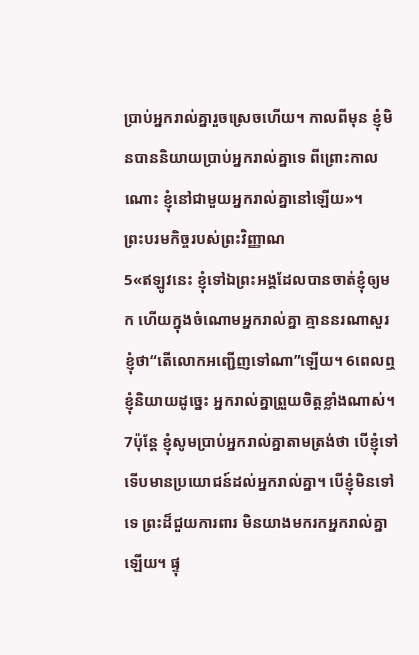ប្រាប់អ្នករាល់គ្នារួចស្រេចហើយ។ កាលពីមុន ខ្ញុំមិនបាននិយាយប្រាប់អ្នករាល់គ្នាទេ ពីព្រោះកាលណោះ ខ្ញុំនៅជាមួយអ្នករាល់គ្នានៅឡើយ»។
ព្រះបរមកិច្ចរបស់ព្រះវិញ្ញាណ
5«ឥឡូវនេះ ខ្ញុំទៅឯព្រះអង្គដែលបានចាត់ខ្ញុំឲ្យមក ហើយក្នុងចំណោមអ្នករាល់គ្នា គ្មាននរណាសួរខ្ញុំថា“តើលោកអញ្ជើញទៅណា”ឡើយ។ 6ពេលឮខ្ញុំនិយាយដូច្នេះ អ្នករាល់គ្នាព្រួយចិត្តខ្លាំងណាស់។ 7ប៉ុន្តែ ខ្ញុំសូមប្រាប់អ្នករាល់គ្នាតាមត្រង់ថា បើខ្ញុំទៅ ទើបមានប្រយោជន៍ដល់អ្នករាល់គ្នា។ បើខ្ញុំមិនទៅទេ ព្រះដ៏ជួយការពារ មិនយាងមករកអ្នករាល់គ្នាឡើយ។ ផ្ទុ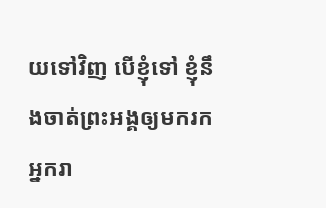យទៅវិញ បើខ្ញុំទៅ ខ្ញុំនឹងចាត់ព្រះអង្គឲ្យមករកអ្នករា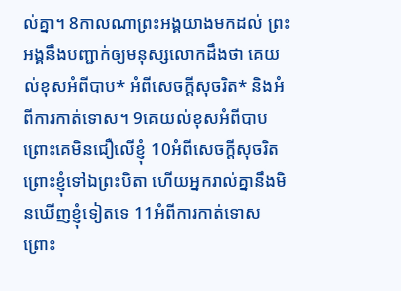ល់គ្នា។ 8កាលណាព្រះអង្គយាងមកដល់ ព្រះអង្គនឹងបញ្ជាក់ឲ្យមនុស្សលោកដឹងថា គេយល់ខុសអំពីបាប* អំពីសេចក្ដីសុចរិត* និងអំពីការកាត់ទោស។ 9គេយល់ខុសអំពីបាប ព្រោះគេមិនជឿលើខ្ញុំ 10អំពីសេចក្ដីសុចរិត ព្រោះខ្ញុំទៅឯព្រះបិតា ហើយអ្នករាល់គ្នានឹងមិនឃើញខ្ញុំទៀតទេ 11អំពីការកាត់ទោស ព្រោះ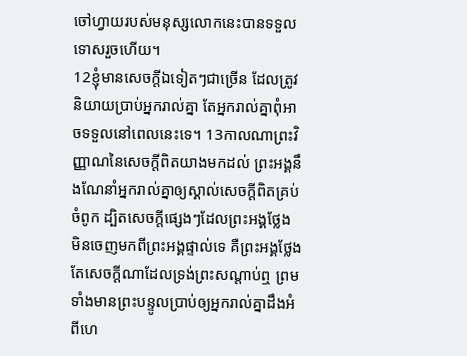ចៅហ្វាយរបស់មនុស្សលោកនេះបានទទួលទោសរួចហើយ។
12ខ្ញុំមានសេចក្ដីឯទៀតៗជាច្រើន ដែលត្រូវនិយាយប្រាប់អ្នករាល់គ្នា តែអ្នករាល់គ្នាពុំអាចទទួលនៅពេលនេះទេ។ 13កាលណាព្រះវិញ្ញាណនៃសេចក្ដីពិតយាងមកដល់ ព្រះអង្គនឹងណែនាំអ្នករាល់គ្នាឲ្យស្គាល់សេចក្ដីពិតគ្រប់ចំពូក ដ្បិតសេចក្ដីផ្សេងៗដែលព្រះអង្គថ្លែង មិនចេញមកពីព្រះអង្គផ្ទាល់ទេ គឺព្រះអង្គថ្លែងតែសេចក្ដីណាដែលទ្រង់ព្រះសណ្ដាប់ឮ ព្រមទាំងមានព្រះបន្ទូលប្រាប់ឲ្យអ្នករាល់គ្នាដឹងអំពីហេ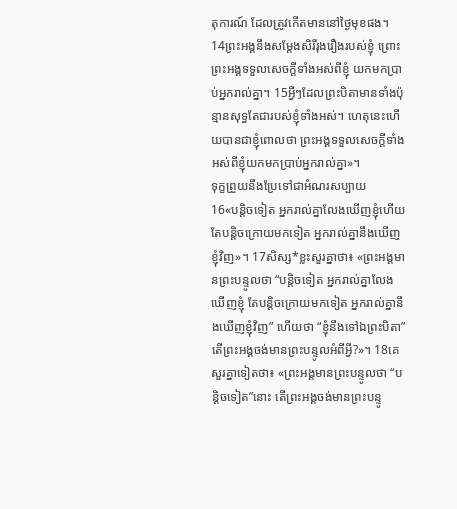តុការណ៍ ដែលត្រូវកើតមាននៅថ្ងៃមុខផង។ 14ព្រះអង្គនឹងសម្តែងសិរីរុងរឿងរបស់ខ្ញុំ ព្រោះព្រះអង្គទទួលសេចក្ដីទាំងអស់ពីខ្ញុំ យកមកប្រាប់អ្នករាល់គ្នា។ 15អ្វីៗដែលព្រះបិតាមានទាំងប៉ុន្មានសុទ្ធតែជារបស់ខ្ញុំទាំងអស់។ ហេតុនេះហើយបានជាខ្ញុំពោលថា ព្រះអង្គទទួលសេចក្ដីទាំងអស់ពីខ្ញុំយកមកប្រាប់អ្នករាល់គ្នា»។
ទុក្ខព្រួយនឹងប្រែទៅជាអំណរសប្បាយ
16«បន្តិចទៀត អ្នករាល់គ្នាលែងឃើញខ្ញុំហើយ តែបន្តិចក្រោយមកទៀត អ្នករាល់គ្នានឹងឃើញខ្ញុំវិញ»។ 17សិស្ស*ខ្លះសួរគ្នាថា៖ «ព្រះអង្គមានព្រះបន្ទូលថា “បន្តិចទៀត អ្នករាល់គ្នាលែងឃើញខ្ញុំ តែបន្តិចក្រោយមកទៀត អ្នករាល់គ្នានឹងឃើញខ្ញុំវិញ” ហើយថា “ខ្ញុំនឹងទៅឯព្រះបិតា” តើព្រះអង្គចង់មានព្រះបន្ទូលអំពីអ្វី?»។ 18គេសួរគ្នាទៀតថា៖ «ព្រះអង្គមានព្រះបន្ទូលថា “បន្តិចទៀត”នោះ តើព្រះអង្គចង់មានព្រះបន្ទូ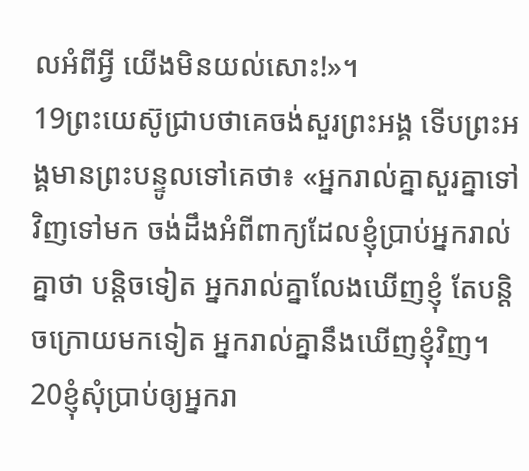លអំពីអ្វី យើងមិនយល់សោះ!»។
19ព្រះយេស៊ូជ្រាបថាគេចង់សួរព្រះអង្គ ទើបព្រះអង្គមានព្រះបន្ទូលទៅគេថា៖ «អ្នករាល់គ្នាសួរគ្នាទៅវិញទៅមក ចង់ដឹងអំពីពាក្យដែលខ្ញុំប្រាប់អ្នករាល់គ្នាថា បន្តិចទៀត អ្នករាល់គ្នាលែងឃើញខ្ញុំ តែបន្តិចក្រោយមកទៀត អ្នករាល់គ្នានឹងឃើញខ្ញុំវិញ។ 20ខ្ញុំសុំប្រាប់ឲ្យអ្នករា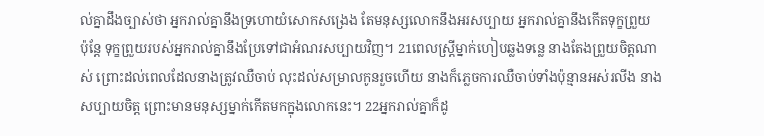ល់គ្នាដឹងច្បាស់ថា អ្នករាល់គ្នានឹងទ្រហោយំសោកសង្រេង តែមនុស្សលោកនឹងអរសប្បាយ អ្នករាល់គ្នានឹងកើតទុក្ខព្រួយ ប៉ុន្តែ ទុក្ខព្រួយរបស់អ្នករាល់គ្នានឹងប្រែទៅជាអំណរសប្បាយវិញ។ 21ពេលស្ត្រីម្នាក់ហៀបឆ្លងទន្លេ នាងតែងព្រួយចិត្តណាស់ ព្រោះដល់ពេលដែលនាងត្រូវឈឺចាប់ លុះដល់សម្រាលកូនរួចហើយ នាងក៏ភ្លេចការឈឺចាប់ទាំងប៉ុន្មានអស់រលីង នាងសប្បាយចិត្ត ព្រោះមានមនុស្សម្នាក់កើតមកក្នុងលោកនេះ។ 22អ្នករាល់គ្នាក៏ដូ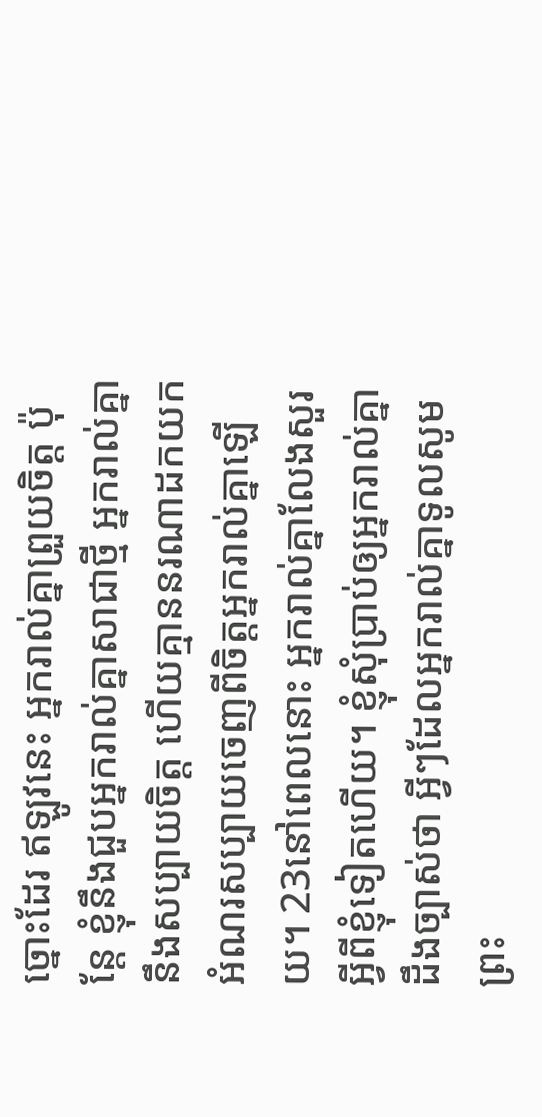ច្នោះដែរ ឥឡូវនេះ អ្នករាល់គ្នាព្រួយចិត្ត ប៉ុន្តែ ខ្ញុំនឹងជួបអ្នករាល់គ្នាសាជាថ្មី អ្នករាល់គ្នានឹងសប្បាយចិត្ត ហើយគ្មាននរណាដកយកអំណរសប្បាយចេញពីចិត្តអ្នករាល់គ្នាឡើយ។ 23នៅពេលនោះ អ្នករាល់គ្នាលែងសួរអ្វីពីខ្ញុំទៀតហើយ។ ខ្ញុំសុំប្រាប់ឲ្យអ្នករាល់គ្នាដឹងច្បាស់ថា អ្វីៗដែលអ្នករាល់គ្នាទូលសូមព្រះ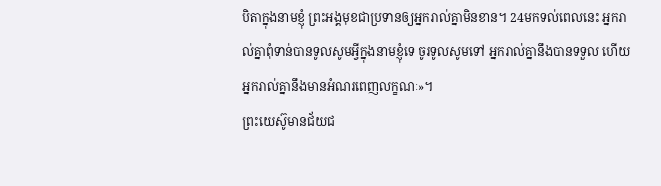បិតាក្នុងនាមខ្ញុំ ព្រះអង្គមុខជាប្រទានឲ្យអ្នករាល់គ្នាមិនខាន។ 24មកទល់ពេលនេះ អ្នករាល់គ្នាពុំទាន់បានទូលសូមអ្វីក្នុងនាមខ្ញុំទេ ចូរទូលសូមទៅ អ្នករាល់គ្នានឹងបានទទួល ហើយអ្នករាល់គ្នានឹងមានអំណរពេញលក្ខណៈ»។
ព្រះយេស៊ូមានជ័យជ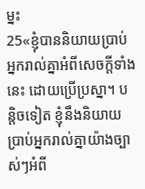ម្នះ
25«ខ្ញុំបាននិយាយប្រាប់អ្នករាល់គ្នាអំពីសេចក្ដីទាំងនេះ ដោយប្រើប្រស្នា។ បន្តិចទៀត ខ្ញុំនឹងនិយាយប្រាប់អ្នករាល់គ្នាយ៉ាងច្បាស់ៗអំពី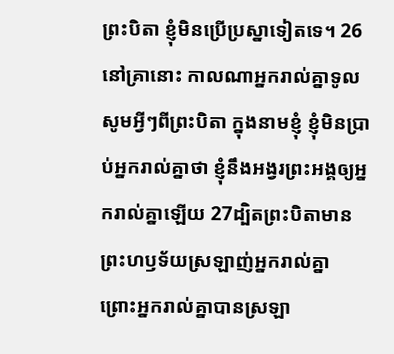ព្រះបិតា ខ្ញុំមិនប្រើប្រស្នាទៀតទេ។ 26នៅគ្រានោះ កាលណាអ្នករាល់គ្នាទូលសូមអ្វីៗពីព្រះបិតា ក្នុងនាមខ្ញុំ ខ្ញុំមិនប្រាប់អ្នករាល់គ្នាថា ខ្ញុំនឹងអង្វរព្រះអង្គឲ្យអ្នករាល់គ្នាឡើយ 27ដ្បិតព្រះបិតាមានព្រះហឫទ័យស្រឡាញ់អ្នករាល់គ្នា ព្រោះអ្នករាល់គ្នាបានស្រឡា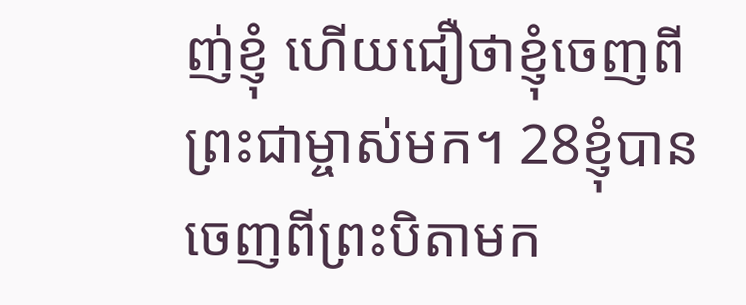ញ់ខ្ញុំ ហើយជឿថាខ្ញុំចេញពីព្រះជាម្ចាស់មក។ 28ខ្ញុំបានចេញពីព្រះបិតាមក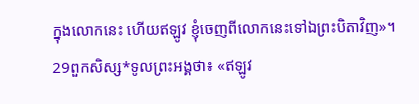ក្នុងលោកនេះ ហើយឥឡូវ ខ្ញុំចេញពីលោកនេះទៅឯព្រះបិតាវិញ»។
29ពួកសិស្ស*ទូលព្រះអង្គថា៖ «ឥឡូវ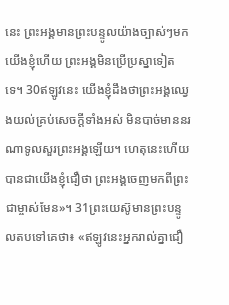នេះ ព្រះអង្គមានព្រះបន្ទូលយ៉ាងច្បាស់ៗមកយើងខ្ញុំហើយ ព្រះអង្គមិនប្រើប្រស្នាទៀតទេ។ 30ឥឡូវនេះ យើងខ្ញុំដឹងថាព្រះអង្គឈ្វេងយល់គ្រប់សេចក្ដីទាំងអស់ មិនបាច់មាននរណាទូលសួរព្រះអង្គឡើយ។ ហេតុនេះហើយបានជាយើងខ្ញុំជឿថា ព្រះអង្គចេញមកពីព្រះជាម្ចាស់មែន»។ 31ព្រះយេស៊ូមានព្រះបន្ទូលតបទៅគេថា៖ «ឥឡូវនេះអ្នករាល់គ្នាជឿ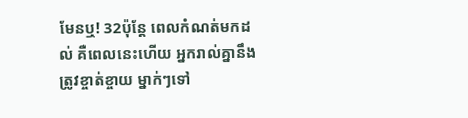មែនឬ! 32ប៉ុន្តែ ពេលកំណត់មកដល់ គឺពេលនេះហើយ អ្នករាល់គ្នានឹងត្រូវខ្ចាត់ខ្ចាយ ម្នាក់ៗទៅ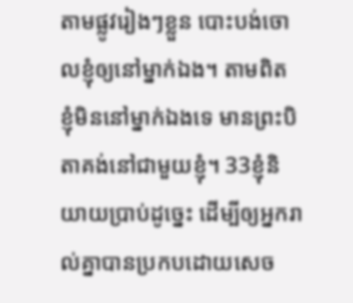តាមផ្លូវរៀងៗខ្លួន បោះបង់ចោលខ្ញុំឲ្យនៅម្នាក់ឯង។ តាមពិត ខ្ញុំមិននៅម្នាក់ឯងទេ មានព្រះបិតាគង់នៅជាមួយខ្ញុំ។ 33ខ្ញុំនិយាយប្រាប់ដូច្នេះ ដើម្បីឲ្យអ្នករាល់គ្នាបានប្រកបដោយសេច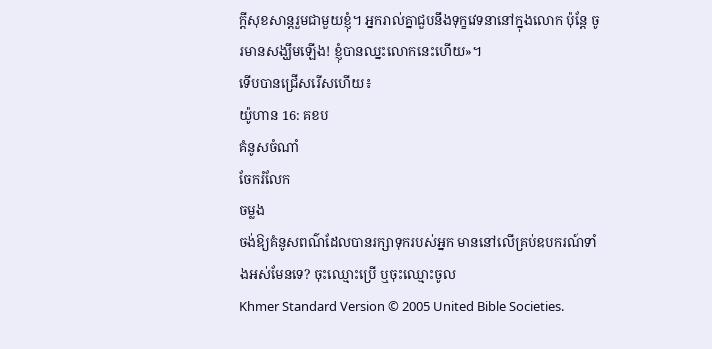ក្ដីសុខសាន្តរួមជាមួយខ្ញុំ។ អ្នករាល់គ្នាជួបនឹងទុក្ខវេទនានៅក្នុងលោក ប៉ុន្តែ ចូរមានសង្ឃឹមឡើង! ខ្ញុំបានឈ្នះលោកនេះហើយ»។
ទើបបានជ្រើសរើសហើយ៖
យ៉ូហាន 16: គខប
គំនូសចំណាំ
ចែករំលែក
ចម្លង
ចង់ឱ្យគំនូសពណ៌ដែលបានរក្សាទុករបស់អ្នក មាននៅលើគ្រប់ឧបករណ៍ទាំងអស់មែនទេ? ចុះឈ្មោះប្រើ ឬចុះឈ្មោះចូល
Khmer Standard Version © 2005 United Bible Societies.